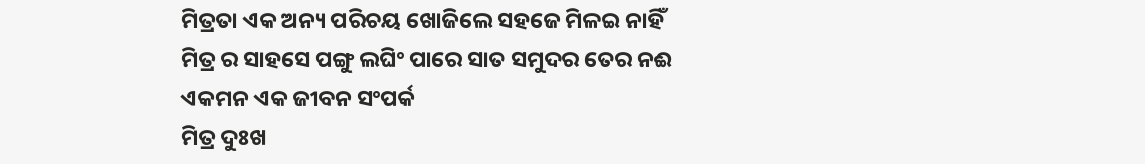ମିତ୍ରତା ଏକ ଅନ୍ୟ ପରିଚୟ ଖୋଜିଲେ ସହଜେ ମିଳଇ ନାହିଁ
ମିତ୍ର ର ସାହସେ ପଙ୍ଗୁ ଲଘିଂ ପାରେ ସାତ ସମୁଦର ତେର ନଈ
ଏକମନ ଏକ ଜୀବନ ସଂପର୍କ
ମିତ୍ର ଦୁଃଖ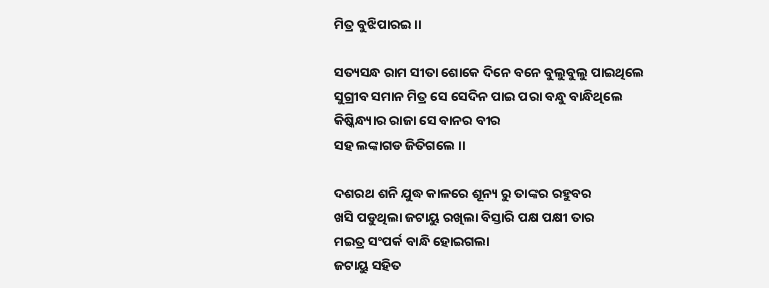ମିତ୍ର ବୁଝିପାରଇ ।।

ସତ୍ୟସନ୍ଧ ରାମ ସୀତା ଶୋକେ ଦିନେ ବନେ ବୁଲୁବୁଲୁ ପାଇଥିଲେ
ସୁଗ୍ରୀବ ସମାନ ମିତ୍ର ସେ ସେଦିନ ପାଇ ପରା ବନ୍ଧୁ ବାନ୍ଧିଥିଲେ
କିଷ୍କିନ୍ଧ୍ୟାର ରାଜା ସେ ବାନର ବୀର
ସହ ଲଙ୍କାଗଡ ଜିତିଗଲେ ।।

ଦଶରଥ ଶନି ଯୁଦ୍ଧ କାଳରେ ଶୂନ୍ୟ ରୁ ତାଙ୍କର ରହୁବର
ଖସି ପଡୁଥିଲା ଜଟାୟୁ ରଖିଲା ବିସ୍ତାରି ପକ୍ଷ ପକ୍ଷୀ ତାର
ମଇତ୍ର ସଂପର୍କ ବାନ୍ଧି ହୋଇଗଲା
ଜଟାୟୁ ସହିତ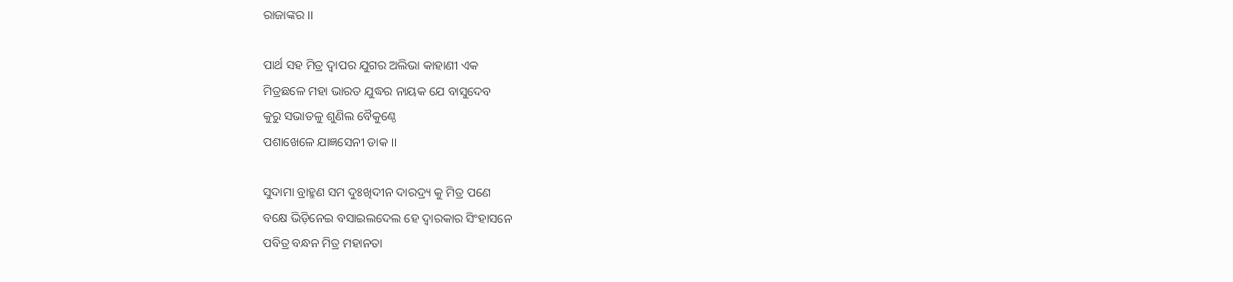ରାଜାଙ୍କର ।।

ପାର୍ଥ ସହ ମିତ୍ର ଦ୍ଵାପର ଯୁଗର ଅଲିଭା କାହାଣୀ ଏକ
ମିତ୍ରଛଳେ ମହା ଭାରତ ଯୁଦ୍ଧର ନାୟକ ଯେ ବାସୁଦେବ
କୁରୁ ସଭାତଳୁ ଶୁଣିଲ ବୈକୁଣ୍ଠେ
ପଶାଖେଳେ ଯାଜ୍ଞସେନୀ ଡାକ ।।

ସୁଦାମା ବ୍ରାହ୍ମଣ ସମ ଦୁଃଖିଦୀନ ଦାରଦ୍ର୍ୟ କୁ ମିତ୍ର ପଣେ
ବକ୍ଷେ ଭିଡ଼ିନେଇ ବସାଇଲଦେଲ ହେ ଦ୍ଵାରକାର ସିଂହାସନେ
ପବିତ୍ର ବନ୍ଧନ ମିତ୍ର ମହାନତା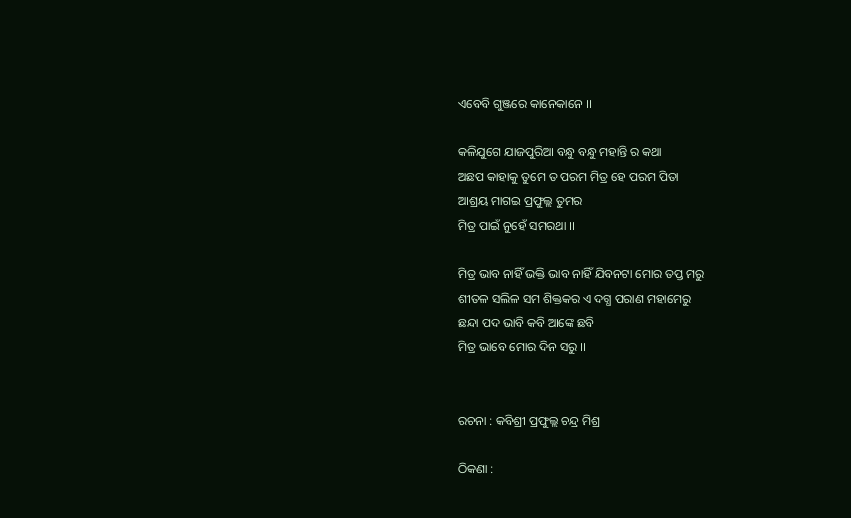ଏବେବି ଗୁଞ୍ଜରେ କାନେକାନେ ।।

କଳିଯୁଗେ ଯାଜପୁରିଆ ବନ୍ଧୁ ବନ୍ଧୁ ମହାନ୍ତି ର କଥା
ଅଛପ କାହାକୁ ତୁମେ ତ ପରମ ମିତ୍ର ହେ ପରମ ପିତା
ଆଶ୍ରୟ ମାଗଇ ପ୍ରଫୁଲ୍ଲ ତୁମର
ମିତ୍ର ପାଇଁ ନୁହେଁ ସମରଥା ।।

ମିତ୍ର ଭାବ ନାହିଁ ଭକ୍ତି ଭାବ ନାହିଁ ଯିବନଟା ମୋର ତପ୍ତ ମରୁ
ଶୀତଳ ସଲିଳ ସମ ଶିକ୍ତକର ଏ ଦଗ୍ଧ ପରାଣ ମହାମେରୁ
ଛନ୍ଦା ପଦ ଭାବି କବି ଆଙ୍କେ ଛବି
ମିତ୍ର ଭାବେ ମୋର ଦିନ ସରୁ ।।


ରଚନା : କବିଶ୍ରୀ ପ୍ରଫୁଲ୍ଲ ଚନ୍ଦ୍ର ମିଶ୍ର

ଠିକଣା :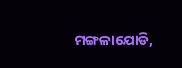ମଙ୍ଗଳାଯୋଡି,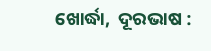ଖୋର୍ଦ୍ଧା,  ଦୂରଭାଷ :